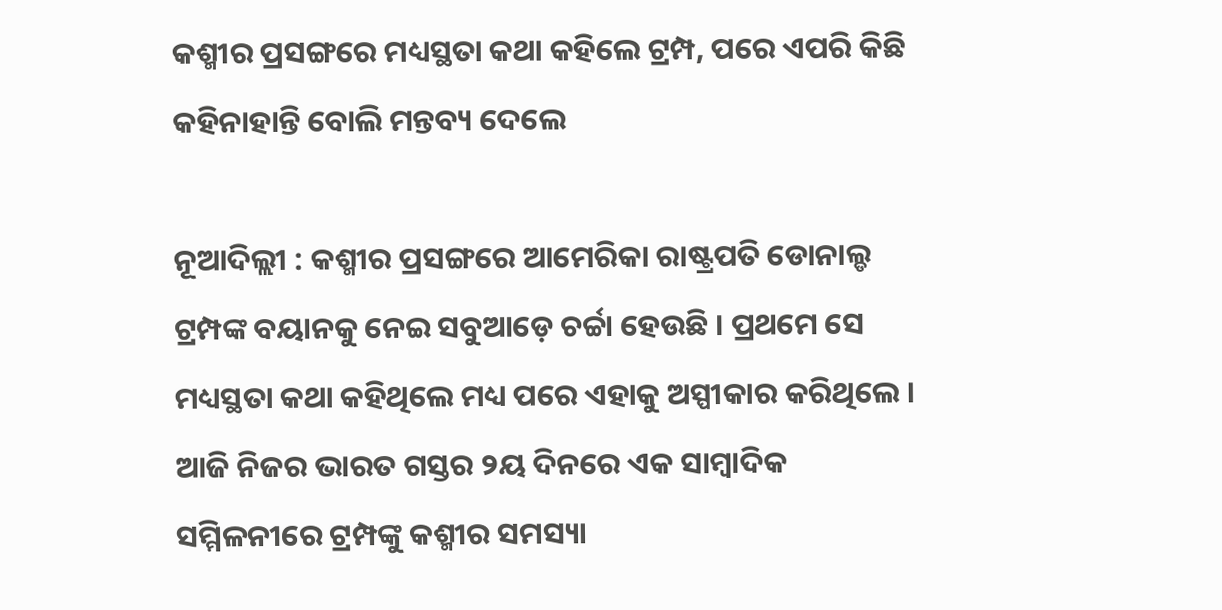କଶ୍ମୀର ପ୍ରସଙ୍ଗରେ ମଧ୍ୟସ୍ଥତା କଥା କହିଲେ ଟ୍ରମ୍ପ, ପରେ ଏପରି କିଛି କହିନାହାନ୍ତି ବୋଲି ମନ୍ତବ୍ୟ ଦେଲେ

ନୂଆଦିଲ୍ଲୀ : କଶ୍ମୀର ପ୍ରସଙ୍ଗରେ ଆମେରିକା ରାଷ୍ଟ୍ରପତି ଡୋନାଲ୍ଡ ଟ୍ରମ୍ପଙ୍କ ବୟାନକୁ ନେଇ ସବୁଆଡ଼େ ଚର୍ଚ୍ଚା ହେଉଛି । ପ୍ରଥମେ ସେ ମଧ୍ୟସ୍ଥତା କଥା କହିଥିଲେ ମଧ୍ୟ ପରେ ଏହାକୁ ଅସ୍ପୀକାର କରିଥିଲେ ।
ଆଜି ନିଜର ଭାରତ ଗସ୍ତର ୨ୟ ଦିନରେ ଏକ ସାମ୍ବାଦିକ ସମ୍ମିଳନୀରେ ଟ୍ରମ୍ପଙ୍କୁ କଶ୍ମୀର ସମସ୍ୟା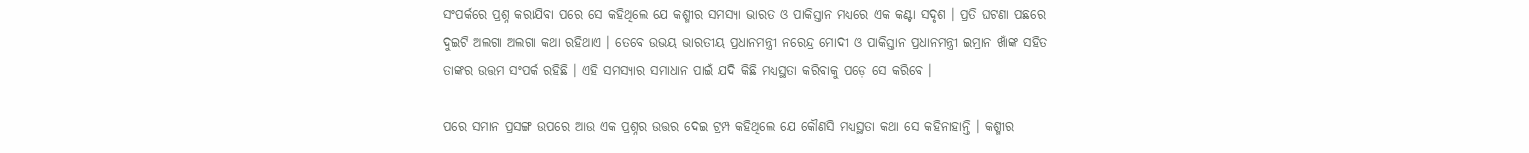ସଂପର୍କରେ ପ୍ରଶ୍ନ କରାଯିବା ପରେ ସେ କହିଥିଲେ ଯେ କଶ୍ମୀର ସମସ୍ୟା ଭାରତ ଓ ପାକିସ୍ତାନ ମଧ୍ୟରେ ଏକ କଣ୍ଟା ସଦୃଶ । ପ୍ରତି ଘଟଣା ପଛରେ ଦୁଇଟି ଅଲଗା ଅଲଗା କଥା ରହିଥାଏ । ତେବେ ଉଭୟ ଭାରତୀୟ ପ୍ରଧାନମନ୍ତ୍ରୀ ନରେନ୍ଦ୍ର ମୋଦୀ ଓ ପାକିସ୍ତାନ ପ୍ରଧାନମନ୍ତ୍ରୀ ଇମ୍ରାନ ଖାଁଙ୍କ ସହିତ ତାଙ୍କର ଉତ୍ତମ ସଂପର୍କ ରହିଛି । ଏହି ସମସ୍ୟାର ସମାଧାନ ପାଇଁ ଯଦି କିଛି ମଧ୍ୟସ୍ଥତା କରିବାକୁ ପଡ଼େ ସେ କରିବେ ।

ପରେ ସମାନ ପ୍ରସଙ୍ଗ ଉପରେ ଆଉ ଏକ ପ୍ରଶ୍ନର ଉତ୍ତର ଦେଇ ଟ୍ରମ୍ପ କହିଥିଲେ ଯେ କୌଣସି ମଧ୍ୟସ୍ଥତା କଥା ସେ କହିନାହାନ୍ତି । କଶ୍ମୀର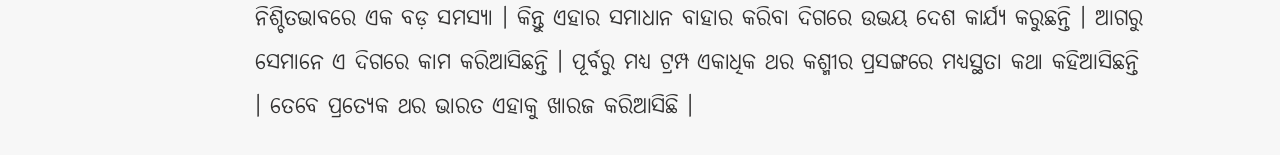ନିଶ୍ଚିତଭାବରେ ଏକ ବଡ଼ ସମସ୍ୟା । କିନ୍ତୁ ଏହାର ସମାଧାନ ବାହାର କରିବା ଦିଗରେ ଉଭୟ ଦେଶ କାର୍ଯ୍ୟ କରୁଛନ୍ତି । ଆଗରୁ ସେମାନେ ଏ ଦିଗରେ କାମ କରିଆସିଛନ୍ତି । ପୂର୍ବରୁ ମଧ୍ୟ ଟ୍ରମ୍ପ ଏକାଧିକ ଥର କଶ୍ମୀର ପ୍ରସଙ୍ଗରେ ମଧ୍ୟସ୍ଥତା କଥା କହିଆସିଛନ୍ତି । ତେବେ ପ୍ରତ୍ୟେକ ଥର ଭାରତ ଏହାକୁ ଖାରଜ କରିଆସିଛି ।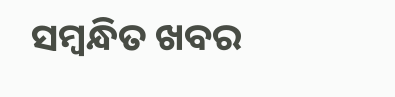ସମ୍ବନ୍ଧିତ ଖବର